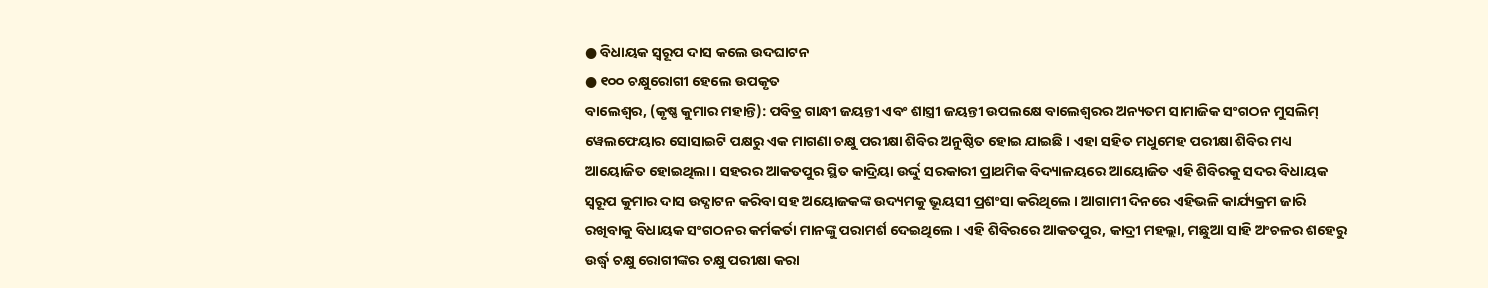● ବିଧାୟକ ସ୍ଵରୂପ ଦାସ କଲେ ଉଦଘାଟନ
● ୧୦୦ ଚକ୍ଷୁରୋଗୀ ହେଲେ ଉପକୃତ
ବାଲେଶ୍ଵର, (କୃଷ୍ଣ କୁମାର ମହାନ୍ତି): ପବିତ୍ର ଗାନ୍ଧୀ ଜୟନ୍ତୀ ଏବଂ ଶାସ୍ତ୍ରୀ ଜୟନ୍ତୀ ଉପଲକ୍ଷେ ବାଲେଶ୍ୱରର ଅନ୍ୟତମ ସାମାଜିକ ସଂଗଠନ ମୁସଲିମ୍ ୱେଲଫେୟାର ସୋସାଇଟି ପକ୍ଷରୁ ଏକ ମାଗଣା ଚକ୍ଷୁ ପରୀକ୍ଷା ଶିବିର ଅନୁଷ୍ଠିତ ହୋଇ ଯାଇଛି । ଏହା ସହିତ ମଧୁମେହ ପରୀକ୍ଷା ଶିବିର ମଧ୍ୟ ଆୟୋଜିତ ହୋଇଥିଲା। ସହରର ଆକତପୁର ସ୍ଥିତ କାଦ୍ରିୟା ଉର୍ଦ୍ଦୁ ସରକାରୀ ପ୍ରାଥମିକ ବିଦ୍ୟାଳୟରେ ଆୟୋଜିତ ଏହି ଶିବିରକୁ ସଦର ବିଧାୟକ ସ୍ଵରୂପ କୁମାର ଦାସ ଉଦ୍ଘାଟନ କରିବା ସହ ଅୟୋଜକଙ୍କ ଉଦ୍ୟମକୁ ଭୂୟସୀ ପ୍ରଶଂସା କରିଥିଲେ । ଆଗାମୀ ଦିନରେ ଏହିଭଳି କାର୍ଯ୍ୟକ୍ରମ ଜାରି ରଖିବାକୁ ବିଧାୟକ ସଂଗଠନର କର୍ମକର୍ତା ମାନଙ୍କୁ ପରାମର୍ଶ ଦେଇଥିଲେ । ଏହି ଶିବିରରେ ଆକତପୁର, କାଦ୍ରୀ ମହଲ୍ଲା, ମଛୁଆ ସାହି ଅଂଚଳର ଶହେରୁ ଉର୍ଦ୍ଧ୍ବ ଚକ୍ଷୁ ରୋଗୀଙ୍କର ଚକ୍ଷୁ ପରୀକ୍ଷା କରା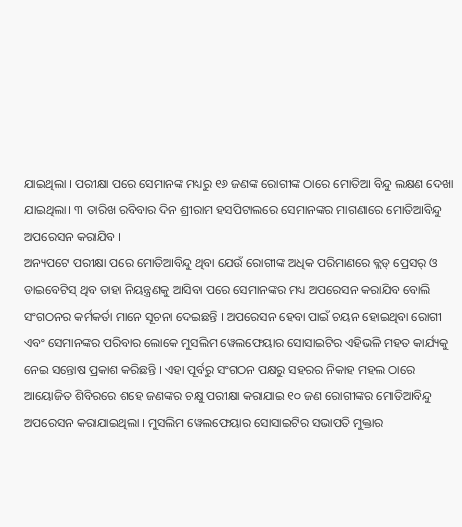ଯାଇଥିଲା । ପରୀକ୍ଷା ପରେ ସେମାନଙ୍କ ମଧ୍ୟରୁ ୧୬ ଜଣଙ୍କ ରୋଗୀଙ୍କ ଠାରେ ମୋତିଆ ବିନ୍ଦୁ ଲକ୍ଷଣ ଦେଖା ଯାଇଥିଲା। ୩ ତାରିଖ ରବିବାର ଦିନ ଶ୍ରୀରାମ ହସପିଟାଲରେ ସେମାନଙ୍କର ମାଗଣାରେ ମୋତିଆବିନ୍ଦୁ ଅପରେସନ କରାଯିବ ।
ଅନ୍ୟପଟେ ପରୀକ୍ଷା ପରେ ମୋତିଆବିନ୍ଦୁ ଥିବା ଯେଉଁ ରୋଗୀଙ୍କ ଅଧିକ ପରିମାଣରେ ବ୍ଲଡ୍ ପ୍ରେସର୍ ଓ ଡାଇବେଟିସ୍ ଥିବ ତାହା ନିୟନ୍ତ୍ରଣକୁ ଆସିବା ପରେ ସେମାନଙ୍କର ମଧ୍ୟ ଅପରେସନ କରାଯିବ ବୋଲି ସଂଗଠନର କର୍ମକର୍ତା ମାନେ ସୂଚନା ଦେଇଛନ୍ତି । ଅପରେସନ ହେବା ପାଇଁ ଚୟନ ହୋଇଥିବା ରୋଗୀ ଏବଂ ସେମାନଙ୍କର ପରିବାର ଲୋକେ ମୁସଲିମ ୱେଲଫେୟାର ସୋସାଇଟିର ଏହିଭଳି ମହତ କାର୍ଯ୍ୟକୁ ନେଇ ସନ୍ତୋଷ ପ୍ରକାଶ କରିଛନ୍ତି । ଏହା ପୂର୍ବରୁ ସଂଗଠନ ପକ୍ଷରୁ ସହରର ନିକାହ ମହଲ ଠାରେ ଆୟୋଜିତ ଶିବିରରେ ଶହେ ଜଣଙ୍କର ଚକ୍ଷୁ ପରୀକ୍ଷା କରାଯାଇ ୧୦ ଜଣ ରୋଗୀଙ୍କର ମୋତିଆବିନ୍ଦୁ ଅପରେସନ କରାଯାଇଥିଲା । ମୁସଲିମ ୱେଲଫେୟାର ସୋସାଇଟିର ସଭାପତି ମୁକ୍ତାର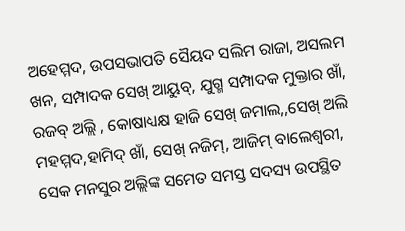ଅହେମ୍ମଦ, ଉପସଭାପତି ସୈୟଦ ସଲିମ ରାଜା, ଅସଲମ ଖନ, ସମ୍ପାଦକ ସେଖ୍ ଆୟୁବ୍, ଯୁଗ୍ମ ସମ୍ପାଦକ ମୁକ୍ତାର ଖାଁ, ରଜବ୍ ଅଲ୍ଲି , କୋଷାଧ୍ୟକ୍ଷ ହାଜି ସେଖ୍ ଜମାଲ,,ସେଖ୍ ଅଲି ମହମ୍ମଦ,ହାମିଦ୍ ଖାଁ, ସେଖ୍ ନଜିମ୍, ଆଜିମ୍ ବାଲେଶ୍ବରୀ, ସେକ ମନସୁର ଅଲ୍ଲିଙ୍କ ସମେତ ସମସ୍ତ ସଦସ୍ୟ ଉପସ୍ଥିତ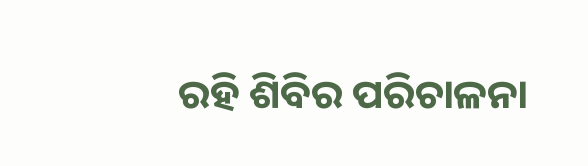ରହି ଶିବିର ପରିଚାଳନା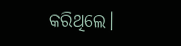କରିଥିଲେ।